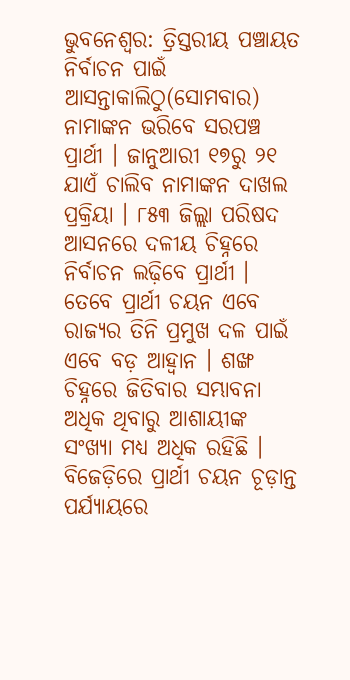ଭୁବନେଶ୍ବର: ତ୍ରିସ୍ତରୀୟ ପଞ୍ଚାୟତ ନିର୍ବାଚନ ପାଇଁ ଆସନ୍ତାକାଲିଠୁ(ସୋମବାର) ନାମାଙ୍କନ ଭରିବେ ସରପଞ୍ଚ ପ୍ରାର୍ଥୀ । ଜାନୁଆରୀ ୧୭ରୁ ୨୧ ଯାଏଁ ଚାଲିବ ନାମାଙ୍କନ ଦାଖଲ ପ୍ରକ୍ରିୟା । ୮୫୩ ଜିଲ୍ଲା ପରିଷଦ ଆସନରେ ଦଳୀୟ ଚିହ୍ନରେ ନିର୍ବାଚନ ଲଢ଼ିବେ ପ୍ରାର୍ଥୀ । ତେବେ ପ୍ରାର୍ଥୀ ଚୟନ ଏବେ ରାଜ୍ୟର ତିନି ପ୍ରମୁଖ ଦଳ ପାଇଁ ଏବେ ବଡ଼ ଆହ୍ୱାନ । ଶଙ୍ଖ ଚିହ୍ନରେ ଜିତିବାର ସମ୍ଭାବନା ଅଧିକ ଥିବାରୁ ଆଶାୟୀଙ୍କ ସଂଖ୍ୟା ମଧ୍ୟ ଅଧିକ ରହିଛି । ବିଜେଡ଼ିରେ ପ୍ରାର୍ଥୀ ଚୟନ ଚୂଡ଼ାନ୍ତ ପର୍ଯ୍ୟାୟରେ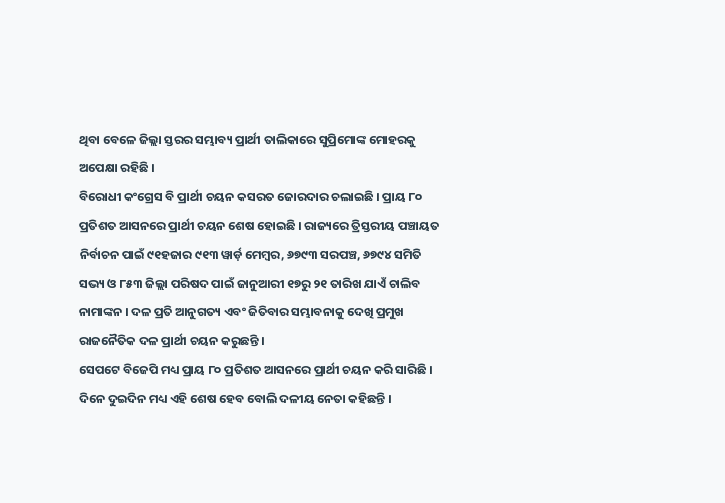ଥିବା ବେଳେ ଜିଲ୍ଲା ସ୍ତରର ସମ୍ଭାବ୍ୟ ପ୍ରାର୍ଥୀ ତାଲିକାରେ ସୁପ୍ରିମୋଙ୍କ ମୋହରକୁ ଅପେକ୍ଷା ରହିଛି ।
ବିରୋଧୀ କଂଗ୍ରେସ ବି ପ୍ରାର୍ଥୀ ଚୟନ କସରତ ଜୋରଦାର ଚଲାଇଛି । ପ୍ରାୟ ୮୦ ପ୍ରତିଶତ ଆସନରେ ପ୍ରାର୍ଥୀ ଚୟନ ଶେଷ ହୋଇଛି । ରାଜ୍ୟରେ ତ୍ରିସ୍ତରୀୟ ପଞ୍ଚାୟତ ନିର୍ବାଚନ ପାଇଁ ୯୧ହଜାର ୯୧୩ ୱାର୍ଡ଼ ମେମ୍ବର, ୬୭୯୩ ସରପଞ୍ଚ, ୬୭୯୪ ସମିତି ସଭ୍ୟ ଓ ୮୫୩ ଜିଲ୍ଲା ପରିଷଦ ପାଇଁ ଜାନୁଆରୀ ୧୭ରୁ ୨୧ ତାରିଖ ଯାଏଁ ଚାଲିବ ନାମାଙ୍କନ । ଦଳ ପ୍ରତି ଆନୁଗତ୍ୟ ଏବଂ ଜିତିବାର ସମ୍ଭାବନାକୁ ଦେଖି ପ୍ରମୁଖ ରାଜନୈତିକ ଦଳ ପ୍ରାର୍ଥୀ ଚୟନ କରୁଛନ୍ତି ।
ସେପଟେ ବିଜେପି ମଧ୍ୟ ପ୍ରାୟ ୮୦ ପ୍ରତିଶତ ଆସନରେ ପ୍ରାର୍ଥୀ ଚୟନ କରି ସାରିଛି । ଦିନେ ଦୁଇଦିନ ମଧ୍ୟ ଏହି ଶେଷ ହେବ ବୋଲି ଦଳୀୟ ନେତା କହିଛନ୍ତି ।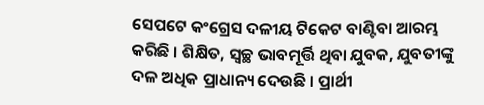ସେପଟେ କଂଗ୍ରେସ ଦଳୀୟ ଟିକେଟ ବାଣ୍ଟିବା ଆରମ୍ଭ କରିଛି । ଶିକ୍ଷିତ, ସ୍ୱଚ୍ଛ ଭାବମୂର୍ତ୍ତି ଥିବା ଯୁବକ, ଯୁବତୀଙ୍କୁ ଦଳ ଅଧିକ ପ୍ରାଧାନ୍ୟ ଦେଉଛି । ପ୍ରାର୍ଥୀ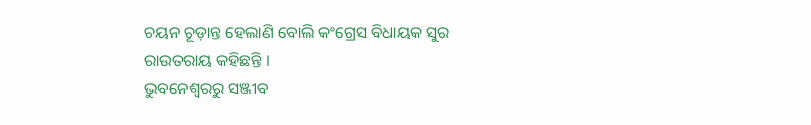ଚୟନ ଚୂଡ଼ାନ୍ତ ହେଲାଣି ବୋଲି କଂଗ୍ରେସ ବିଧାୟକ ସୁର ରାଉତରାୟ କହିଛନ୍ତି ।
ଭୁବନେଶ୍ବରରୁ ସଞ୍ଜୀବ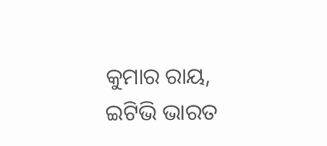କୁମାର ରାୟ, ଇଟିଭି ଭାରତ